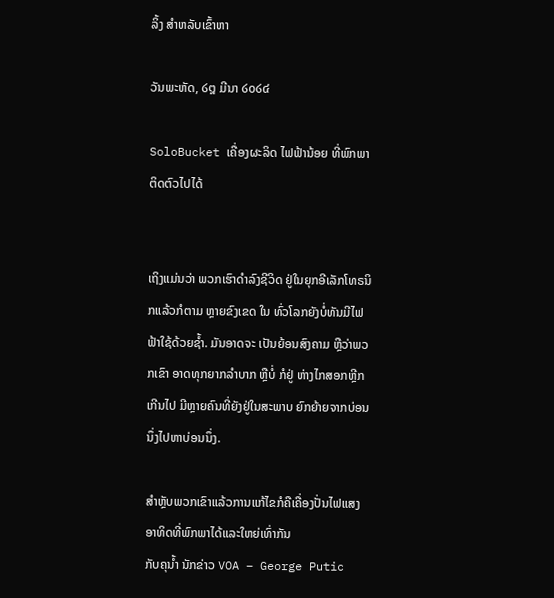ລິ້ງ ສຳຫລັບເຂົ້າຫາ

ວັນພະຫັດ, ໒໘ ມີນາ ໒໐໒໔

SoloBucket ເຄື່ອງຜະລິດ ໄຟຟ້ານ້ອຍ ທີ່ພົກພາ ຕິດຕົວໄປໄດ້


ເຖິງແມ່ນວ່າ ພວກເຮົາດຳລົງຊີວິດ ຢູ່ໃນຍຸກອີເລັກໂທຣນິກແລ້ວກໍຕາມ ຫຼາຍຂົງເຂດ ໃນ ທົ່ວໂລກຍັງບໍ່ທັນມີໄຟຟ້າໃຊ້ດ້ວຍຊ້ຳ. ມັນອາດຈະ ເປັນຍ້ອນສົງຄາມ ຫຼືວ່າພວກເຂົາ ອາດທຸກຍາກລຳບາກ ຫຼືບໍ່ ກໍຢູ່ ຫ່າງໄກສອກຫຼີກເກີນໄປ ມີຫຼາຍຄົນທີ່ຍັງຢູ່ໃນສະພາບ ຍົກຍ້າຍຈາກບ່ອນ ນຶ່ງໄປຫາບ່ອນນຶ່ງ.

ສຳຫຼັບພວກເຂົາແລ້ວການແກ້ໄຂກໍຄືເຄື່ອງປັ່ນໄຟແສງອາທິດທີ່ພົກພາໄດ້ແລະໃຫຍ່ເທົ່າກັນ
ກັບຄຸນ້ຳ ນັກຂ່າວ VOA – George Putic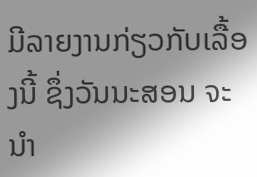ມີລາຍງານກ່ຽວກັບເລື້ອງນີ້ ຊຶ່ງວັນນະສອນ ຈະນຳ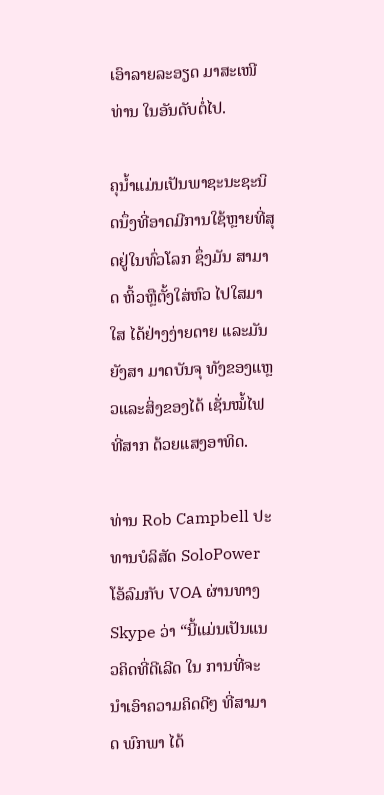ເອົາລາຍລະອຽດ ມາສະເໜີທ່ານ ໃນອັນດັບຕໍ່ໄປ.

ຄຸນ້ຳແມ່ນເປັນພາຊະນະຊະນິດນຶ່ງທີ່ອາດມີການໃຊ້ຫຼາຍທີ່ສຸດຢູ່ໃນທົ່ວໂລກ ຊຶ່ງມັນ ສາມາດ ຫິ້ວຫຼືຕັ້ງໃສ່ຫົວ ໄປໃສມາໃສ ໄດ້ຢ່າງງ່າຍດາຍ ແລະມັນຍັງສາ ມາດບັນຈຸ ທັງຂອງແຫຼວແລະສິ່ງຂອງໄດ້ ເຊັ່ນໝໍ້ໄຟທີ່ສາກ ດ້ວຍແສງອາທິດ.

ທ່ານ Rob Campbell ປະທານບໍລິສັດ SoloPower ໂອ້ລົມກັບ VOA ຜ່ານທາງ Skype ວ່າ “ນີ້ແມ່ນເປັນແນວຄິດທີ່ດີເລີດ ໃນ ການທີ່ຈະນຳເອົາຄວາມຄິດດີໆ ທີ່ສາມາດ ພົກພາ ໄດ້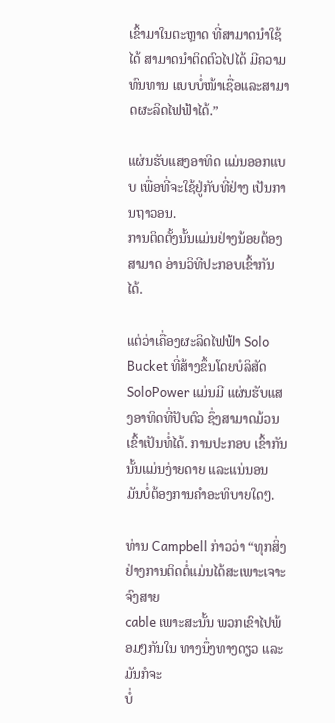ເຂົ້າມາໃນຕະຫຼາດ ທີ່ສາມາດນຳໃຊ້ໄດ້ ສາມາດນຳຕິດຕົວໄປໄດ້ ມີຄວາມທົນທານ ແບບບໍ່ໜ້າເຊື່ອແລະສາມາດຜະລິດໄຟຟ້າໄດ້.”

ແຜ່ນຮັບແສງອາທິດ ແມ່ນອອກແບບ ເພື່ອທີ່ຈະໃຊ້ຢູ່ກັບທີ່ຢ່າງ ເປັນການຖາວອນ.
ການຕິດຕັ້ງນັ້ນແມ່ນຢ່າງນ້ອຍຕ້ອງສາມາດ ອ່ານວິທີປະກອບເຂົ້າກັນໄດ້.

ແຕ່ວ່າເຄື່ອງຜະລິດໄຟຟ້າ Solo Bucket ທີ່ສ້າງຂຶ້ນໂດຍບໍລິສັດ SoloPower ແມ່ນມີ ແຜ່ນຮັບແສງອາທິດທີ່ປັບຕົວ ຊຶ່ງສາມາດມ້ວນເຂົ້າເປັນທໍ່ໄດ້. ການປະກອບ ເຂົ້າກັນ ນັ້ນແມ່ນງ່າຍດາຍ ແລະແນ່ນອນ ມັນບໍ່ຕ້ອງການຄຳອະທິບາຍໃດໆ.

ທ່ານ Campbell ກ່າວວ່າ “ທຸກສິ່ງຢ່າງການຕິດຕໍ່ແມ່ນໄດ້ສະເພາະເຈາະຈົງສາຍ
cable ເພາະສະນັ້ນ ພວກເຂົາໄປພ້ອມໆກັນໃນ ທາງນຶ່ງທາງດຽວ ແລະມັນກໍຈະ
ບໍ່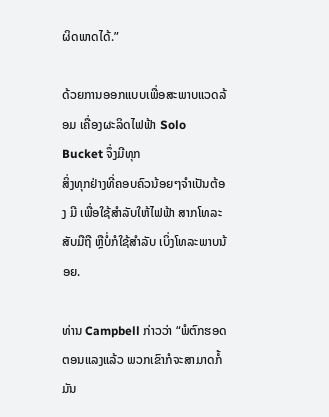ຜິດພາດໄດ້.”

ດ້ວຍການອອກແບບເພື່ອສະພາບແວດລ້ອມ ເຄື່ອງຜະລິດໄຟຟ້າ Solo Bucket ຈຶ່ງມີທຸກ
ສິ່ງທຸກຢ່າງທີ່ຄອບຄົວນ້ອຍໆຈຳເປັນຕ້ອງ ມີ ເພື່ອໃຊ້ສຳລັບໃຫ້ໄຟຟ້າ ສາກໂທລະສັບມືຖື ຫຼືບໍ່ກໍໃຊ້ສຳລັບ ເບິ່ງໂທລະພາບນ້ອຍ.

ທ່ານ Campbell ກ່າວວ່າ “ພໍຕົກຮອດຕອນແລງແລ້ວ ພວກເຂົາກໍຈະສາມາດກໍ້ມັນ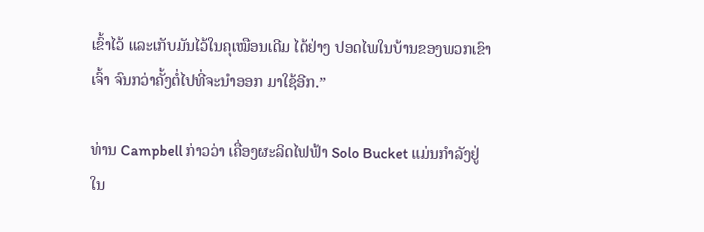ເຂົ້າໄວ້ ແລະເກັບມັນໄວ້ໃນຄຸເໝືອນເດີມ ໄດ້ຢ່າງ ປອດໄພໃນບ້ານຂອງພວກເຂົາເຈົ້າ ຈົນກວ່າຄັ້ງຕໍ່ໄປທີ່ຈະນຳອອກ ມາໃຊ້ອີກ.”

ທ່ານ Campbell ກ່າວວ່າ ເຄື່ອງຜະລິດໄຟຟ້າ Solo Bucket ແມ່ນກຳລັງຢູ່ໃນ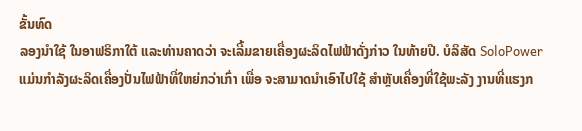ຂັ້ນທົດ
ລອງນຳໃຊ້ ໃນອາຟຣິກາໃຕ້ ແລະທ່ານຄາດວ່າ ຈະເລີ້ມຂາຍເຄື່ອງຜະລິດໄຟຟ້າດັ່ງກ່າວ ໃນທ້າຍປີ. ບໍລິສັດ SoloPower ແມ່ນກຳລັງຜະລິດເຄື່ອງປັ່ນໄຟຟ້າທີ່ໃຫຍ່ກວ່າເກົ່າ ເພື່ອ ຈະສາມາດນຳເອົາໄປໃຊ້ ສຳຫຼັບເຄື່ອງທີ່ໃຊ້ພະລັງ ງານທີ່ແຮງກ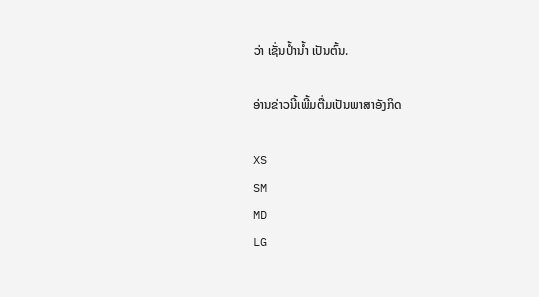ວ່າ ເຊັ່ນປ້ຳນ້ຳ ເປັນຕົ້ນ.

ອ່ານຂ່າວນີ້ເພີ້ມຕື່ມເປັນພາສາອັງກິດ

XS
SM
MD
LG